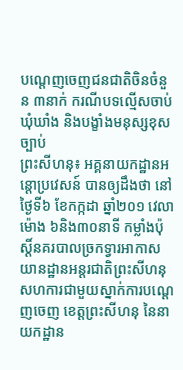បណ្តេញចេញជនជាតិចិនចំនួន ៣នាក់ ករណីបទល្មើសចាប់ឃុំឃាំង និងបង្ខាំងមនុស្សខុសច្បាប់
ព្រះសីហនុ៖ អគ្គនាយកដ្ឋានអន្តោប្រវេសន៍ បានឲ្យដឹងថា នៅថ្ងៃទី៦ ខែកក្កដា ឆ្នាំ២០១ វេលាម៉ោង ៦និង៣០នាទី កម្លាំងប៉ុស្តិ៍នគរបាលច្រកទ្វារអាកាសយានដ្ឋានអន្តរជាតិព្រះសីហនុ សហការជាមួយស្នាក់ការបណ្តេញចេញ ខេត្តព្រះសីហនុ នៃនាយកដ្ឋាន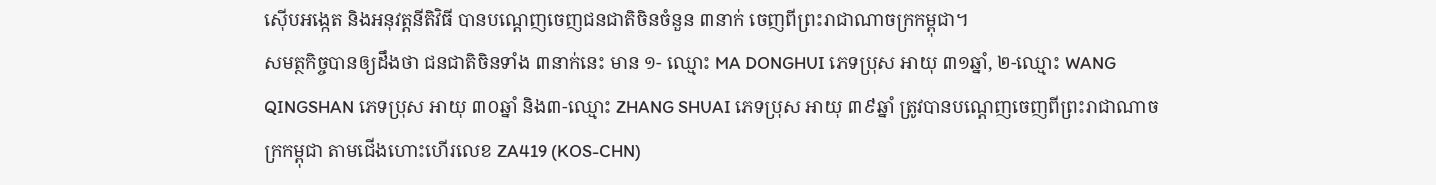ស៊ើបអង្កេត និងអនុវត្តនីតិវិធី បានបណ្តេញចេញជនជាតិចិនចំនួន ៣នាក់ ចេញពីព្រះរាជាណាចក្រកម្ពុជា។
សមត្ថកិច្ចបានឲ្យដឹងថា ជនជាតិចិនទាំង ៣នាក់នេះ មាន ១- ឈ្មោះ MA DONGHUI ភេទប្រុស អាយុ ៣១ឆ្នាំ, ២-ឈ្មោះ WANG QINGSHAN ភេទប្រុស អាយុ ៣០ឆ្នាំ និង៣-ឈ្មោះ ZHANG SHUAI ភេទប្រុស អាយុ ៣៩ឆ្នាំ ត្រូវបានបណ្តេញចេញពីព្រះរាជាណាចក្រកម្ពុជា តាមជើងហោះហើរលេខ ZA419 (KOS-CHN)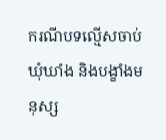ករណីបទល្មើសចាប់ឃុំឃាំង និងបង្ខាំងមនុស្ស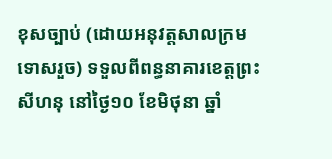ខុសច្បាប់ (ដោយអនុវត្តសាលក្រមទោសរួច) ទទួលពីពន្ធនាគារខេត្តព្រះសីហនុ នៅថ្ងៃ១០ ខែមិថុនា ឆ្នាំ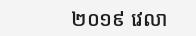២០១៩ វេលា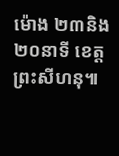ម៉ោង ២៣និង២០នាទី ខេត្តព្រះសីហនុ៕